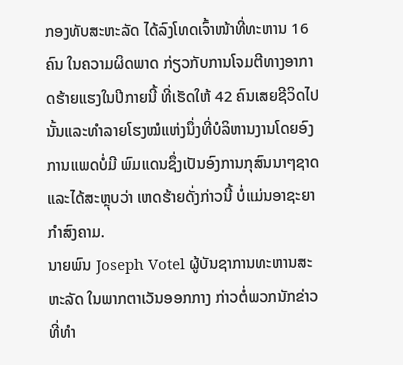ກອງທັບສະຫະລັດ ໄດ້ລົງໂທດເຈົ້າໜ້າທີ່ທະຫານ 16 ຄົນ ໃນຄວາມຜິດພາດ ກ່ຽວກັບການໂຈມຕີທາງອາກາດຮ້າຍແຮງໃນປີກາຍນີ້ ທີ່ເຮັດໃຫ້ 42 ຄົນເສຍຊີວິດໄປນັ້ນແລະທຳລາຍໂຮງໝໍແຫ່ງນຶ່ງທີ່ບໍລິຫານງານໂດຍອົງການແພດບໍ່ມີ ພົມແດນຊຶ່ງເປັນອົງການກຸສົນນາໆຊາດ ແລະໄດ້ສະຫຼຸບວ່າ ເຫດຮ້າຍດັ່ງກ່າວນີ້ ບໍ່ແມ່ນອາຊະຍາກຳສົງຄາມ.
ນາຍພົນ Joseph Votel ຜູ້ບັນຊາການທະຫານສະຫະລັດ ໃນພາກຕາເວັນອອກກາງ ກ່າວຕໍ່ພວກນັກຂ່າວ ທີ່ທຳ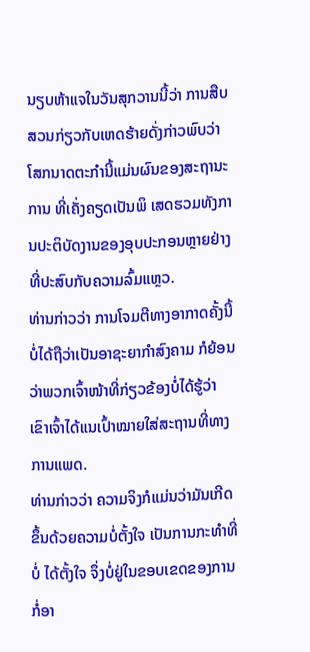ນຽບຫ້າແຈໃນວັນສຸກວານນີ້ວ່າ ການສືບສວນກ່ຽວກັບເຫດຮ້າຍດັ່ງກ່າວພົບວ່າ ໂສກນາດຕະກຳນີ້ແມ່ນຜົນຂອງສະຖານະການ ທີ່ເຄັ່ງຄຽດເປັນພິ ເສດຮວມທັງການປະຕິບັດງານຂອງອຸບປະກອນຫຼາຍຢ່າງທີ່ປະສົບກັບຄວາມລົ້ມແຫຼວ.
ທ່ານກ່າວວ່າ ການໂຈມຕີທາງອາກາດຄັ້ງນີ້ບໍ່ໄດ້ຖືວ່າເປັນອາຊະຍາກຳສົງຄາມ ກໍຍ້ອນ ວ່າພວກເຈົ້າໜ້າທີ່ກ່ຽວຂ້ອງບໍ່ໄດ້ຮູ້ວ່າ ເຂົາເຈົ້າໄດ້ແນເປົ້າໝາຍໃສ່ສະຖານທີ່ທາງການແພດ.
ທ່ານກ່າວວ່າ ຄວາມຈິງກໍແມ່ນວ່າມັນເກີດຂຶ້ນດ້ວຍຄວາມບໍ່ຕັ້ງໃຈ ເປັນການກະທຳທີ່ບໍ່ ໄດ້ຕັ້ງໃຈ ຈຶ່ງບໍ່ຢູ່ໃນຂອບເຂດຂອງການກໍ່ອາ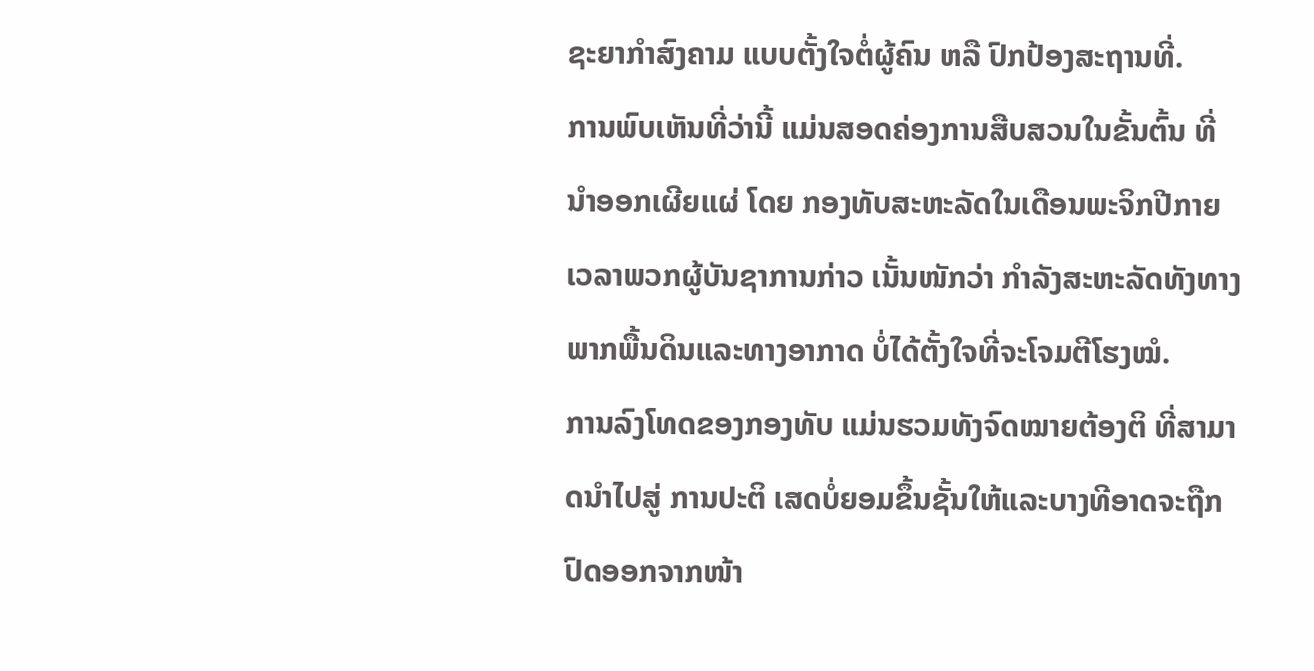ຊະຍາກຳສົງຄາມ ແບບຕັ້ງໃຈຕໍ່ຜູ້ຄົນ ຫລື ປົກປ້ອງສະຖານທີ່.
ການພົບເຫັນທີ່ວ່ານີ້ ແມ່ນສອດຄ່ອງການສືບສວນໃນຂັ້ນຕົ້ນ ທີ່ນຳອອກເຜີຍແຜ່ ໂດຍ ກອງທັບສະຫະລັດໃນເດືອນພະຈິກປີກາຍ ເວລາພວກຜູ້ບັນຊາການກ່າວ ເນັ້ນໜັກວ່າ ກຳລັງສະຫະລັດທັງທາງພາກພື້ນດິນແລະທາງອາກາດ ບໍ່ໄດ້ຕັ້ງໃຈທີ່ຈະໂຈມຕີໂຮງໝໍ.
ການລົງໂທດຂອງກອງທັບ ແມ່ນຮວມທັງຈົດໝາຍຕ້ອງຕິ ທີ່ສາມາດນຳໄປສູ່ ການປະຕິ ເສດບໍ່ຍອມຂຶ້ນຊັ້ນໃຫ້ແລະບາງທີອາດຈະຖືກປົດອອກຈາກໜ້າ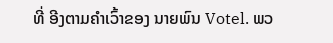ທີ່ ອີງຕາມຄຳເວົ້າຂອງ ນາຍພົນ Votel. ພວ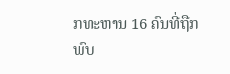ກທະຫານ 16 ຄົນທີ່ຖືກພົບ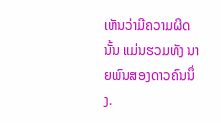ເຫັນວ່າມີຄວາມຜິດນັ້ນ ແມ່ນຮວມທັງ ນາຍພົນສອງດາວຄົນນຶ່ງ.